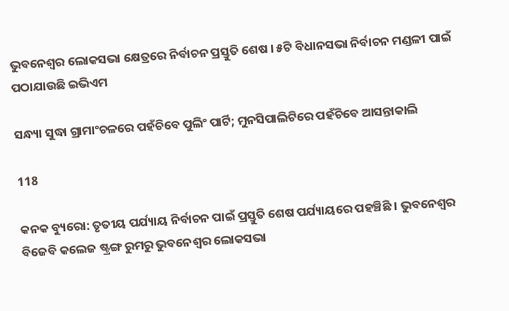ଭୁବନେଶ୍ୱର ଲୋକସଭା କ୍ଷେତ୍ରରେ ନିର୍ବାଚନ ପ୍ରସ୍ତୁତି ଶେଷ । ୫ଟି ବିଧାନସଭା ନିର୍ବାଚନ ମଣ୍ଡଳୀ ପାଇଁ ପଠାଯାଉଛି ଇଭିଏମ

ସନ୍ଧ୍ୟା ସୁଦ୍ଧା ଗ୍ରାମାଂଚଳରେ ପହଁଚିବେ ପୁଲିଂ ପାର୍ଟି; ମୁନସିପାଲିଟିରେ ପହଁଚିବେ ଆସନ୍ତାକାଲି

118

କନକ ବ୍ୟୁରୋ: ତୃତୀୟ ପର୍ଯ୍ୟାୟ ନିର୍ବାଚନ ପାଇଁ ପ୍ରସ୍ତୁତି ଶେଷ ପର୍ଯ୍ୟାୟରେ ପହଞ୍ଚିଛି । ଭୁବନେଶ୍ୱର ବିଜେବି କଲେଜ ଷ୍ଟ୍ରଙ୍ଗ ରୁମରୁ ଭୁବନେଶ୍ୱର ଲୋକସଭା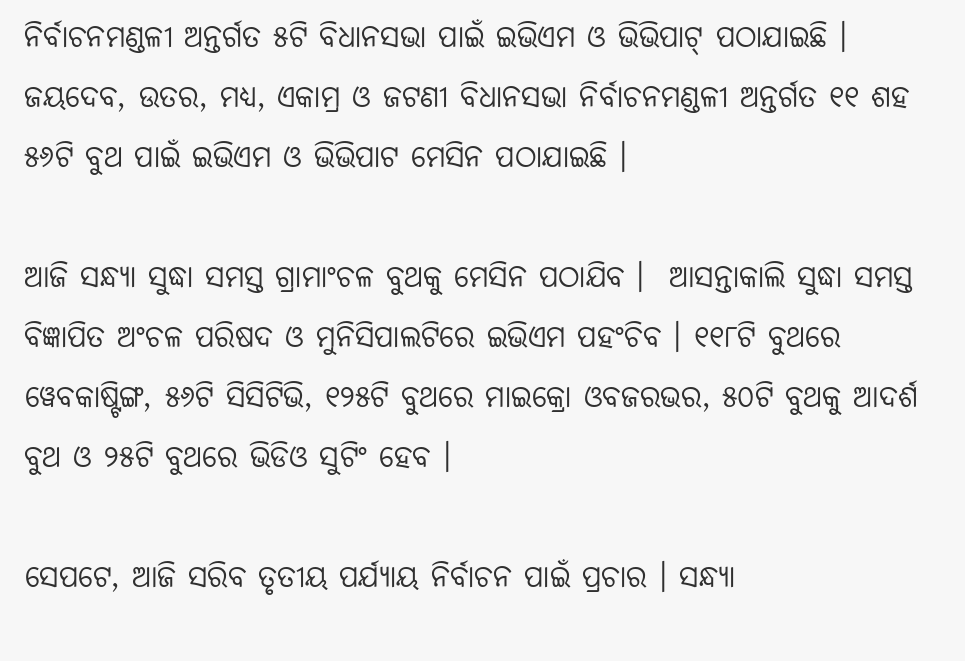ନିର୍ବାଚନମଣ୍ଡଳୀ ଅନ୍ତର୍ଗତ ୫ଟି ବିଧାନସଭା ପାଇଁ ଇଭିଏମ ଓ ଭିଭିପାଟ୍ ପଠାଯାଇଛି । ଜୟଦେବ, ଉତର, ମଧ୍ୟ, ଏକାମ୍ର ଓ ଜଟଣୀ ବିଧାନସଭା ନିର୍ବାଚନମଣ୍ଡଳୀ ଅନ୍ତର୍ଗତ ୧୧ ଶହ ୫୬ଟି ବୁଥ ପାଇଁ ଇଭିଏମ ଓ ଭିଭିପାଟ ମେସିନ ପଠାଯାଇଛି ।

ଆଜି ସନ୍ଧ୍ୟା ସୁଦ୍ଧା ସମସ୍ତ ଗ୍ରାମାଂଚଳ ବୁଥକୁ ମେସିନ ପଠାଯିବ ।  ଆସନ୍ତାକାଲି ସୁଦ୍ଧା ସମସ୍ତ ବିଜ୍ଞାପିତ ଅଂଚଳ ପରିଷଦ ଓ ମୁନିସିପାଲଟିରେ ଇଭିଏମ ପହଂଚିବ । ୧୧୮ଟି ବୁଥରେ ୱେବକାଷ୍ଟିଙ୍ଗ, ୫୬ଟି ସିସିଟିଭି, ୧୨୫ଟି ବୁଥରେ ମାଇକ୍ରୋ ଓବଜରଭର, ୫୦ଟି ବୁଥକୁ ଆଦର୍ଶ ବୁଥ ଓ ୨୫ଟି ବୁଥରେ ଭିଡିଓ ସୁଟିଂ ହେବ ।

ସେପଟେ, ଆଜି ସରିବ ତୃତୀୟ ପର୍ଯ୍ୟାୟ ନିର୍ବାଚନ ପାଇଁ ପ୍ରଚାର । ସନ୍ଧ୍ୟା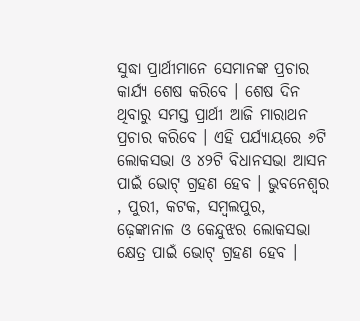ସୁଦ୍ଧା ପ୍ରାର୍ଥୀମାନେ ସେମାନଙ୍କ ପ୍ରଚାର କାର୍ଯ୍ୟ ଶେଷ କରିବେ । ଶେଷ ଦିନ ଥିବାରୁ ସମସ୍ତ ପ୍ରାର୍ଥୀ ଆଜି ମାରାଥନ ପ୍ରଚାର କରିବେ । ଏହି ପର୍ଯ୍ୟାୟରେ ୬ଟି ଲୋକସଭା ଓ ୪୨ଟି ବିଧାନସଭା ଆସନ ପାଇଁ ଭୋଟ୍ ଗ୍ରହଣ ହେବ । ଭୁବନେଶ୍ୱର , ପୁରୀ, କଟକ, ସମ୍ବଲପୁର, ଢ଼େଙ୍କାନାଳ ଓ କେନ୍ଦୁଝର ଲୋକସଭା କ୍ଷେତ୍ର ପାଇଁ ଭୋଟ୍ ଗ୍ରହଣ ହେବ ।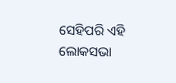ସେହିପରି ଏହି ଲୋକସଭା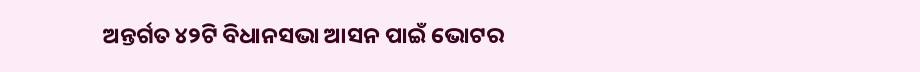ଅନ୍ତର୍ଗତ ୪୨ଟି ବିଧାନସଭା ଆସନ ପାଇଁ ଭୋଟର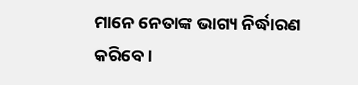ମାନେ ନେତାଙ୍କ ଭାଗ୍ୟ ନିର୍ଦ୍ଧାରଣ କରିବେ ।